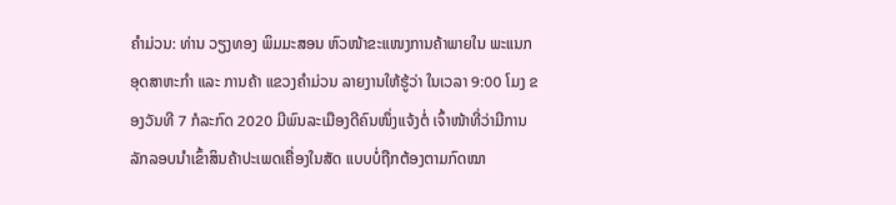ຄໍາມ່ວນ: ທ່ານ ວຽງທອງ ພິມມະສອນ ຫົວໜ້າຂະແໜງການຄ້າພາຍໃນ ພະແນກອຸດສາຫະກຳ ແລະ ການຄ້າ ແຂວງຄຳມ່ວນ ລາຍງານໃຫ້ຮູ້ວ່າ ໃນເວລາ 9:00 ໂມງ ຂອງວັນທີ 7 ກໍລະກົດ 2020 ມີພົນລະເມືອງດີຄົນໜຶ່ງແຈ້ງຕໍ່ ເຈົ້າໜ້າທີ່ວ່າມີການລັກລອບນຳເຂົ້າສິນຄ້າປະເພດເຄື່ອງໃນສັດ ແບບບໍ່ຖືກຕ້ອງຕາມກົດໝາ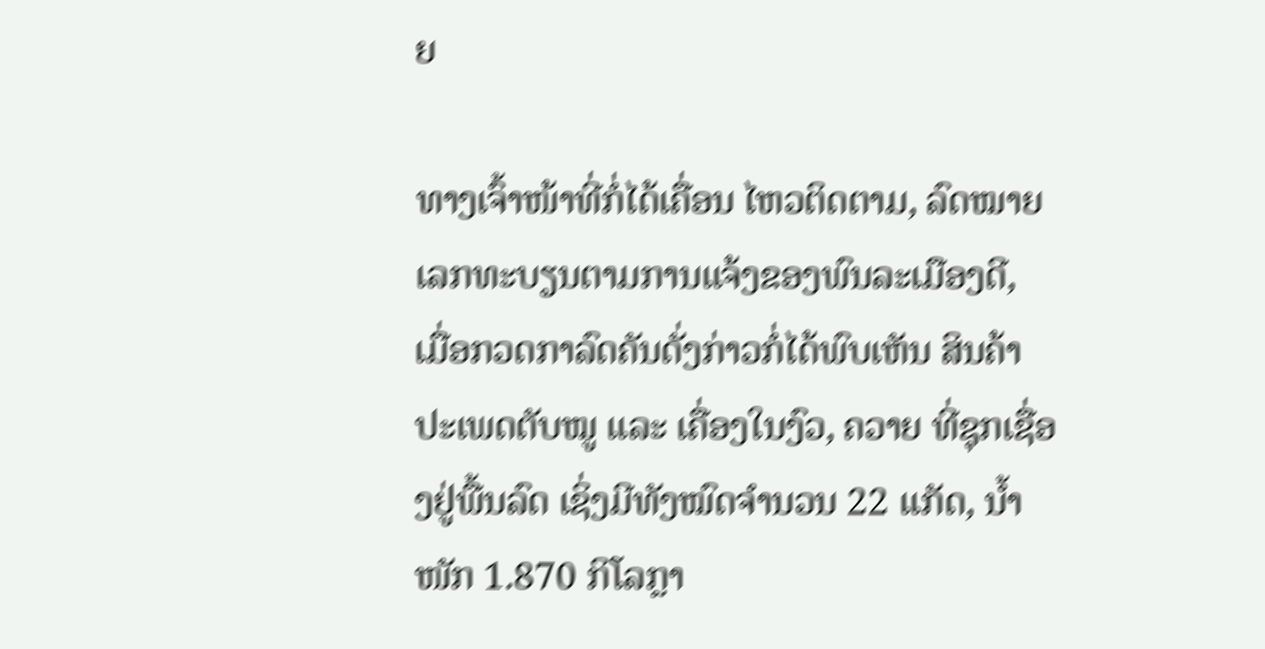ຍ

ທາງເຈົ້າໜ້າທີ່ກໍ່ໄດ້ເຄື່ອນ ໄຫວຕິດຕາມ, ລົດໝາຍເລກທະບຽນຕາມການແຈ້ງຂອງພົນລະເມືອງດີ, ເມື່ອກວດກາລົດຄັນດັ່ງກ່າວກໍ່ໄດ້ພົບເຫັນ ສິນຄ້າປະເພດຕັບໝູ ແລະ ເຄື່ອງໃນງົວ, ຄວາຍ ທີ່ຊຸກເຊື່ອງຢູ່ພື້ນລົດ ເຊິ່ງມີທັງໝົດຈຳນວນ 22 ແກັດ, ນ້ຳໜັກ 1.870 ກິໂລກຼາ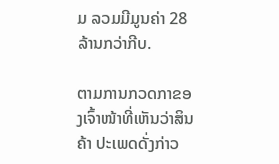ມ ລວມມີມູນຄ່າ 28 ລ້ານກວ່າກີບ.

ຕາມການກວດກາຂອງເຈົ້າໜ້າທີ່ເຫັນວ່າສິນຄ້າ ປະເພດດັ່ງກ່າວ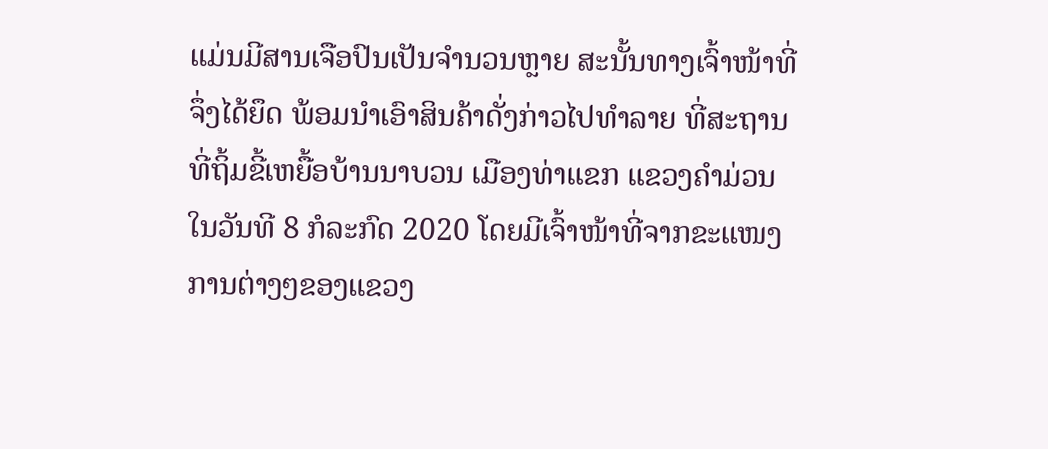ແມ່ນມີສານເຈືອປົນເປັນຈຳນວນຫຼາຍ ສະນັ້ນທາງເຈົ້າໜ້າທີ່ຈຶ່ງໄດ້ຍຶດ ພ້ອມນຳເອົາສິນຄ້າດັ່ງກ່າວໄປທຳລາຍ ທີ່ສະຖານທີ່ຖິ້ມຂີ້ເຫຍື້ອບ້ານນາບວນ ເມືອງທ່າແຂກ ແຂວງຄຳມ່ວນ ໃນວັນທີ 8 ກໍລະກົດ 2020 ໂດຍມີເຈົ້າໜ້າທີ່ຈາກຂະແໜງ ການຕ່າງໆຂອງແຂວງ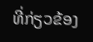ທີ່ກ່ຽວຂ້ອງ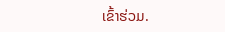ເຂົ້າຮ່ວມ.